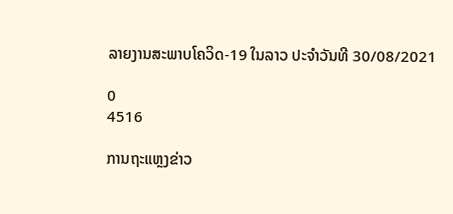ລາຍງານສະພາບໂຄວິດ-19 ໃນລາວ ປະຈຳວັນທີ 30/08/2021

0
4516

ການຖະແຫຼງຂ່າວ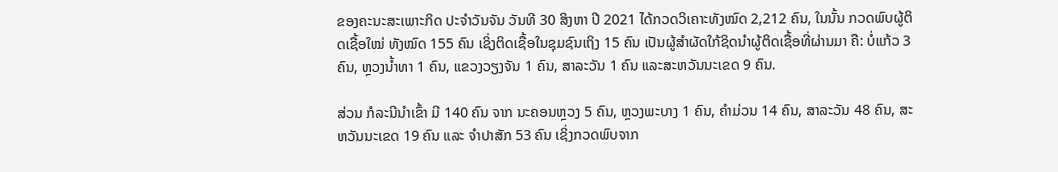ຂອງຄະນະສະເພາະກິດ ປະຈຳວັນຈັນ ວັນທີ 30 ສິງຫາ ປີ 2021 ໄດ້ກວດວິເຄາະທັງໝົດ 2,212 ຄົນ, ໃນນັ້ນ ກວດພົບຜູ້ຕິດເຊື້ອໃໝ່ ທັງໝົດ 155 ຄົນ ເຊິ່ງຕິດເຊື້ອໃນຊຸມຊົນເຖິງ 15 ຄົນ ເປັນຜູ້ສຳຜັດໃກ້ຊິດນຳຜູ້ຕິດເຊື້ອທີ່ຜ່ານມາ ຄື: ບໍ່ແກ້ວ 3 ຄົນ, ຫຼວງນ້ຳທາ 1 ຄົນ, ແຂວງວຽງຈັນ 1 ຄົນ, ສາລະວັນ 1 ຄົນ ແລະສະຫວັນນະເຂດ 9 ຄົນ.

ສ່ວນ ກໍລະນີນໍາເຂົ້າ ມີ 140 ຄົນ ຈາກ ນະຄອນຫຼວງ 5 ຄົນ, ຫຼວງພະບາງ 1 ຄົນ, ຄຳມ່ວນ 14 ຄົນ, ສາລະວັນ 48 ຄົນ, ສະຫວັນນະເຂດ 19 ຄົນ ແລະ ຈຳປາສັກ 53 ຄົນ ເຊິ່ງກວດພົບຈາກ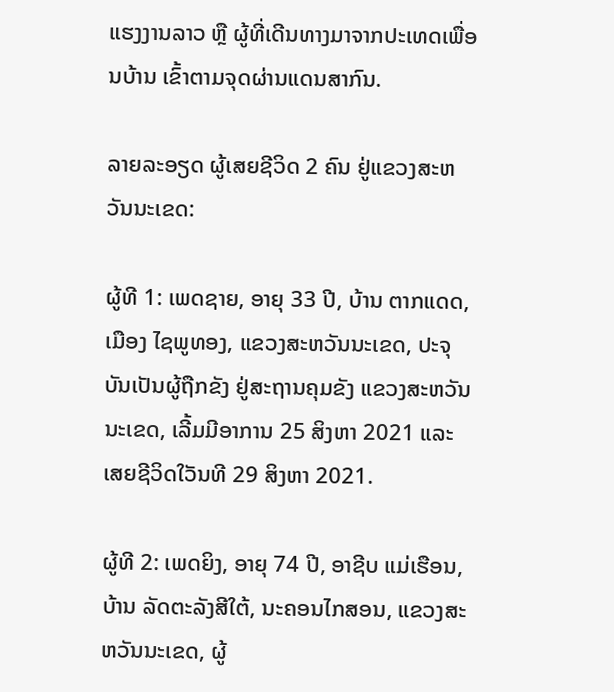ແຮງງານລາວ ຫຼື ຜູ້ທີ່ເດີນທາງມາຈາກປະເທດເພື່ອນບ້ານ ເຂົ້າຕາມຈຸດຜ່ານແດນສາກົນ.

ລາຍລະອຽດ ຜູ້ເສຍຊີວິດ 2 ຄົນ ຢູ່ແຂວງສະຫວັນນະເຂດ:

ຜູ້ທີ 1: ເພດຊາຍ, ອາຍຸ 33 ປີ, ບ້ານ ຕາກແດດ, ເມືອງ ໄຊພູທອງ, ແຂວງສະຫວັນນະເຂດ, ປະຈຸບັນເປັນຜູ້ຖືກຂັງ ຢູ່ສະຖານຄຸມຂັງ ແຂວງສະຫວັນນະເຂດ, ເລີ້ມມີອາການ 25 ສິງຫາ 2021 ແລະ ເສຍຊີວິດໃວັນທີ 29 ສິງຫາ 2021.

ຜູ້ທີ 2: ເພດຍິງ, ອາຍຸ 74 ປີ, ອາຊີບ ແມ່ເຮືອນ, ບ້ານ ລັດຕະລັງສີໃຕ້, ນະຄອນໄກສອນ, ແຂວງສະຫວັນນະເຂດ, ຜູ້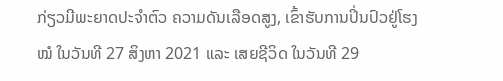ກ່ຽວມີພະຍາດປະຈໍາຕົວ ຄວາມດັນເລືອດສູງ, ເຂົ້າຮັບການປິ່ນປົວຢູ່ໂຮງໝໍ ໃນວັນທີ 27 ສິງຫາ 2021 ແລະ ເສຍຊີວິດ ໃນວັນທີ 29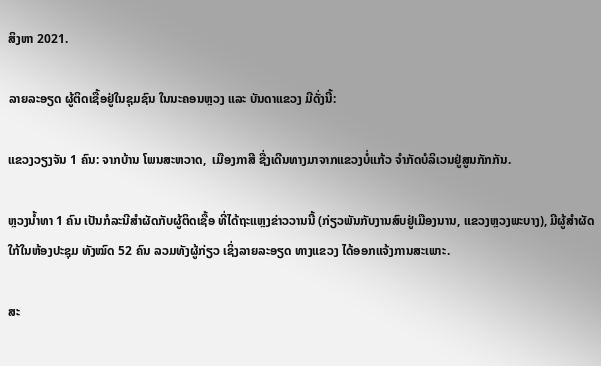ສິງຫາ 2021.

ລາຍລະອຽດ ຜູ້ຕິດເຊື້ອຢູ່ໃນຊຸມຊົນ ໃນນະຄອນຫຼວງ ແລະ ບັນດາແຂວງ ມີດັ່ງນີ້:

ແຂວງວຽງຈັນ 1 ຄົນ: ຈາກບ້ານ ໂພນສະຫວາດ,  ເມືອງກາສີ ຊື່ງເດີນທາງມາຈາກແຂວງບໍ່ແກ້ວ ຈຳກັດບໍລິເວນຢູ່ສູນກັກກັນ.

ຫຼວງນ້ຳທາ 1 ຄົນ ເປັນກໍລະນີສຳຜັດກັບຜູ້ຕິດເຊື້ອ ທີ່ໄດ້ຖະແຫຼງຂ່າວວານນີ້ (ກ່ຽວພັນກັບງານສົບຢູ່ເມືອງນານ, ແຂວງຫຼວງພະບາງ), ມີຜູ້ສຳຜັດໃກ້ໃນຫ້ອງປະຊຸມ ທັງໝົດ 52 ຄົນ ລວມທັງຜູ້ກ່ຽວ ເຊິ່ງລາຍລະອຽດ ທາງແຂວງ ໄດ້ອອກແຈ້ງການສະເພາະ.

ສະ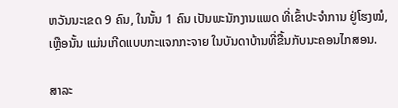ຫວັນນະເຂດ 9 ຄົນ, ໃນນັ້ນ 1 ຄົນ ເປັນພະນັກງານແພດ ທີ່ເຂົ້າປະຈຳການ ຢູ່ໂຮງໝໍ, ເຫຼືອນັ້ນ ແມ່ນເກີດແບບກະແຈກກະຈາຍ ໃນບັນດາບ້ານທີ່ຂື້ນກັບນະຄອນໄກສອນ.

ສາລະ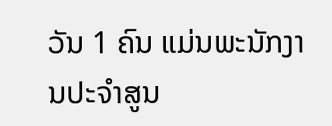ວັນ 1 ຄົນ ແມ່ນພະນັກງານປະຈຳສູນ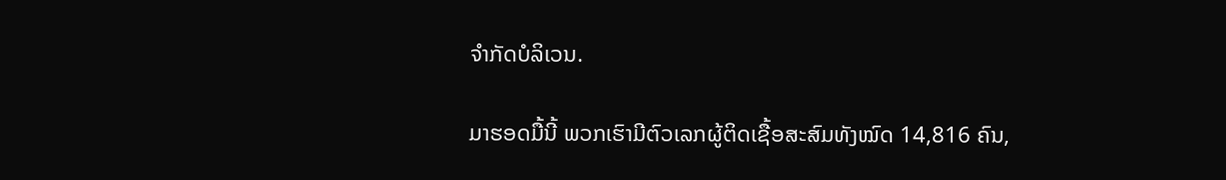ຈຳກັດບໍລິເວນ.

ມາຮອດມື້ນີ້ ພວກເຮົາມີຕົວເລກຜູ້ຕິດເຊື້ອສະສົມທັງໝົດ 14,816 ຄົນ,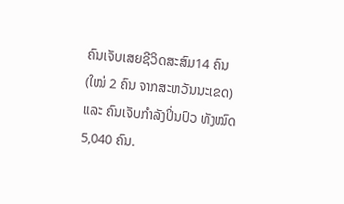ຄົນເຈັບເສຍຊີວິດສະສົມ14 ຄົນ (ໃໝ່ 2 ຄົນ ຈາກສະຫວັນນະເຂດ) ແລະ ຄົນເຈັບກໍາລັງປິ່ນປົວ ທັງໝົດ 5,040 ຄົນ.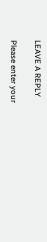LEAVE A REPLY

Please enter your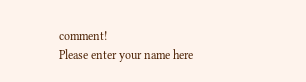comment!
Please enter your name here